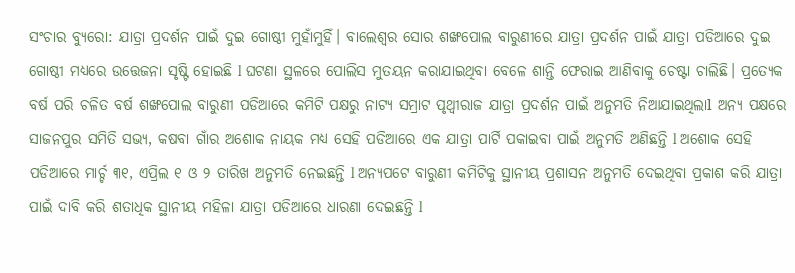ସଂଚାର ବ୍ୟୁରୋ: ଯାତ୍ରା ପ୍ରଦର୍ଶନ ପାଇଁ ଦୁଇ ଗୋଷ୍ଠୀ ମୁହାଁମୁହିଁ। ବାଲେଶ୍ଵର ସୋର ଶଙ୍ଖପୋଲ ବାରୁଣୀରେ ଯାତ୍ରା ପ୍ରଦର୍ଶନ ପାଇଁ ଯାତ୍ରା ପଡିଆରେ ଦୁଇ ଗୋଷ୍ଠୀ ମଧ୍ୟରେ ଉତ୍ତେଜନା ସୃଷ୍ଟି ହୋଇଛି l ଘଟଣା ସ୍ଥଳରେ ପୋଲିସ ମୁତୟନ କରାଯାଇଥିବା ବେଳେ ଶାନ୍ତି ଫେରାଇ ଆଣିବାକୁ ଚେଷ୍ଟା ଚାଲିଛି। ପ୍ରତ୍ୟେକ ବର୍ଷ ପରି ଚଳିତ ବର୍ଷ ଶଙ୍ଖପୋଲ ବାରୁଣୀ ପଡିଆରେ କମିଟି ପକ୍ଷରୁ ନାଟ୍ୟ ସମ୍ରାଟ ପୃଥ୍ୱୀରାଜ ଯାତ୍ରା ପ୍ରଦର୍ଶନ ପାଇଁ ଅନୁମତି ନିଆଯାଇଥିଲାl ଅନ୍ୟ ପକ୍ଷରେ ସାଜନପୁର ସମିତି ସଭ୍ୟ, କଷବା ଗାଁର ଅଶୋକ ନାୟକ ମଧ୍ୟ ସେହି ପଡିଆରେ ଏକ ଯାତ୍ରା ପାର୍ଟି ପକାଇବା ପାଇଁ ଅନୁମତି ଅଣିଛନ୍ତି l ଅଶୋକ ସେହି ପଡିଆରେ ମାର୍ଚ୍ଚ ୩୧, ଏପ୍ରିଲ ୧ ଓ ୨ ତାରିଖ ଅନୁମତି ନେଇଛନ୍ତି l ଅନ୍ୟପଟେ ବାରୁଣୀ କମିଟିକୁ ସ୍ଥାନୀୟ ପ୍ରଶାସନ ଅନୁମତି ଦେଇଥିବା ପ୍ରକାଶ କରି ଯାତ୍ରା ପାଇଁ ଦାବି କରି ଶତାଧିକ ସ୍ଥାନୀୟ ମହିଳା ଯାତ୍ରା ପଡିଆରେ ଧାରଣା ଦେଇଛନ୍ତି l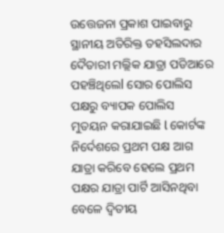ଉତ୍ତେଜନା ପ୍ରକାଶ ପାଇବାରୁ ସ୍ଥାନୀୟ ଅତିରିକ୍ତ ତହସିଲଦାର ଦୈତାରୀ ମଲ୍ଲିକ ଯାତ୍ରା ପଡିଆରେ ପହଞ୍ଚିଥିଲେl ସୋର ପୋଲିସ ପକ୍ଷରୁ ବ୍ୟାପକ ପୋଲିସ ମୁତୟନ କରାଯାଇଛି l କୋର୍ଟଙ୍କ ନିର୍ଦେଶରେ ପ୍ରଥମ ପକ୍ଷ ଆଗ ଯାତ୍ରା କରିବେ ହେଲେ ପ୍ରଥମ ପକ୍ଷର ଯାତ୍ରା ପାର୍ଟି ଆସିନଥିବା ବେଳେ ଦ୍ୱିତୀୟ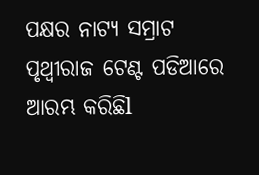ପକ୍ଷର ନାଟ୍ୟ ସମ୍ରାଟ ପୃଥ୍ୱୀରାଜ ଟେଣ୍ଟ ପଡିଆରେ ଆରମ୍ଭ କରିଛିl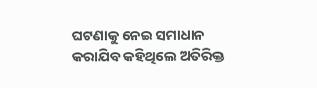ଘଟଣାକୁ ନେଇ ସମାଧାନ କରାଯିବ କହିଥିଲେ ଅତିରିକ୍ତ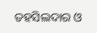ତହସିଲଦାର ଓ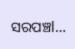ସରପଞ୍ଚl…